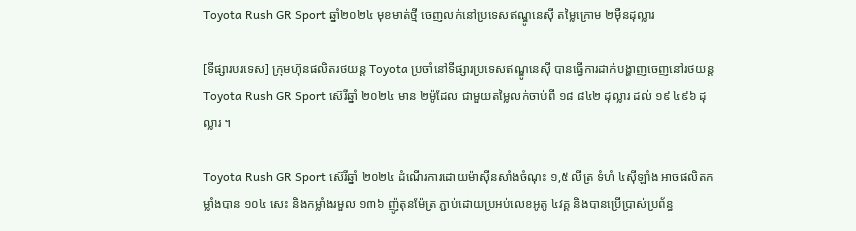Toyota Rush GR Sport ឆ្នាំ២០២៤ មុខមាត់ថ្មី ចេញលក់នៅប្រទេសឥណ្ឌូនេស៊ី តម្លៃក្រោម ២មុឺនដុល្លារ

[ទីផ្សារបរទេស] ក្រុមហ៊ុនផលិតរថយន្ត Toyota ប្រចាំនៅទីផ្សារប្រទេសឥណ្ឌូនេស៊ី បានធ្វើការដាក់បង្ហាញចេញនៅរថយន្ត Toyota Rush GR Sport ស៊េរីឆ្នាំ ២០២៤ មាន ២ម៉ូដែល ជាមួយតម្លៃលក់ចាប់ពី ១៨ ៨៤២ ដុល្លារ ដល់ ១៩ ៤៩៦ ដុល្លារ ។

Toyota Rush GR Sport ស៊េរីឆ្នាំ ២០២៤ ដំណើរការដោយម៉ាស៊ីនសាំងចំណុះ ១,៥ លីត្រ ទំហំ ៤ស៊ីឡាំង អាចផលិតកម្លាំងបាន ១០៤ សេះ និងកម្លាំងរមួល ១៣៦ ញ៉ូតុនម៉ែត្រ ភ្ជាប់ដោយប្រអប់លេខអូតូ ៤វគ្គ និងបានប្រើប្រាស់ប្រព័ន្ធ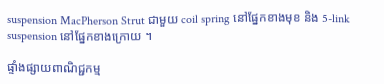suspension MacPherson Strut ជាមួយ coil spring នៅផ្នែកខាងមុខ និង 5-link suspension នៅផ្នែកខាងក្រោយ ។

ផ្ទាំងផ្សាយពាណិជ្ជកម្ម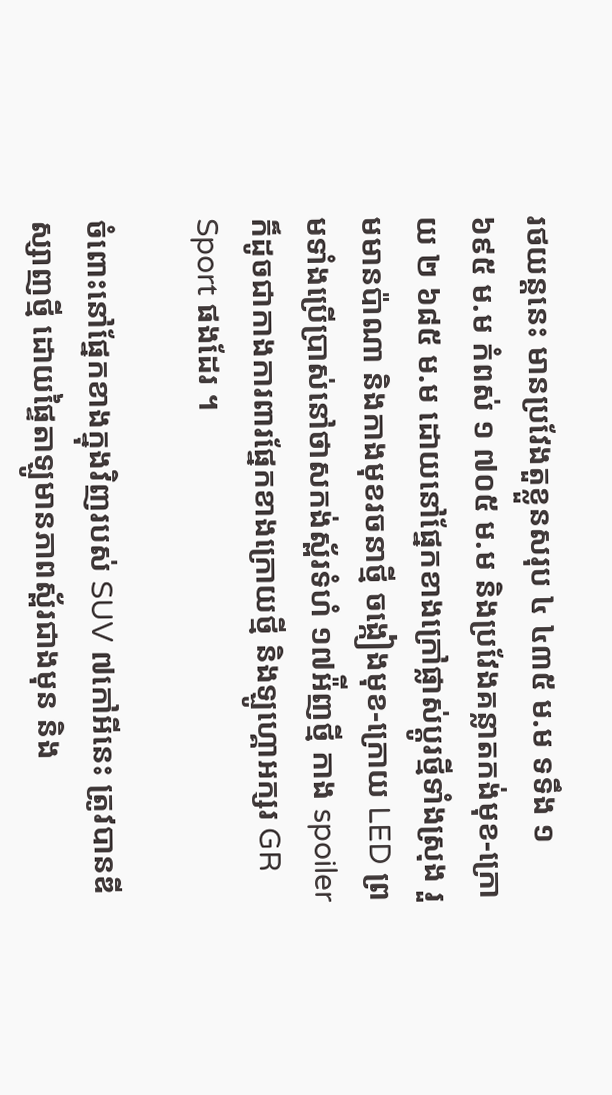រថយន្តនេះ មានប្រវែងតួខ្លួនសរុប ៤ ៤៣៥ ម.ម ទទឹង ១ ៦៩៥ ម.ម កំពស់ ១ ៧០៥ ម.ម និងប្រវែងគន្លាតកង់មុខ-ក្រោយ ២ ៦៨៥ ម.ម ដោយនៅផ្នែកខាងក្រៅផ្លាស់ប្តូរថ្មីទាំងស្រុង រួមមានប៉ាណា និងកាងមុខរចនាថ្មី ចង្កៀងមុខ-ក្រោយ LED ព្រមទាំងប្រើប្រាស់នៅថាសកង់ស្ព័រទំហំ ១៧អ៉ីញថ្មី កាង spoiler ក៏ដូចជាកាងការពារផ្នែកខាងក្រោយថ្មី និងឡូហ្គោអក្សរ GR Sport ផងដែរ ។

ចំពោះនៅផ្នែកខាងក្នុងវិញរបស់ SUV ៧កៅអីនេះ ត្រូវបានឌីស្សាញថ្មី ដោយផ្ទៃតាឡូមានភាពស្ព័រជាងមុន និង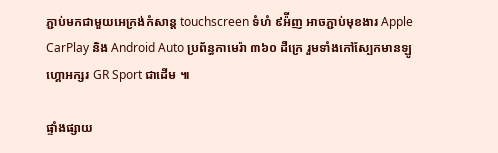ភ្ជាប់មកជាមួយអេក្រង់កំសាន្ត touchscreen ទំហំ ៩អ៉ីញ អាចភ្ជាប់មុខងារ Apple CarPlay និង Android Auto ប្រព័ន្ធកាមេរ៉ា ៣៦០ ដឺក្រេ រួមទាំងកៅស្បែកមានឡូហ្គោអក្សរ GR Sport ជាដើម ៕

ផ្ទាំងផ្សាយ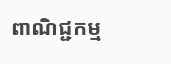ពាណិជ្ជកម្ម